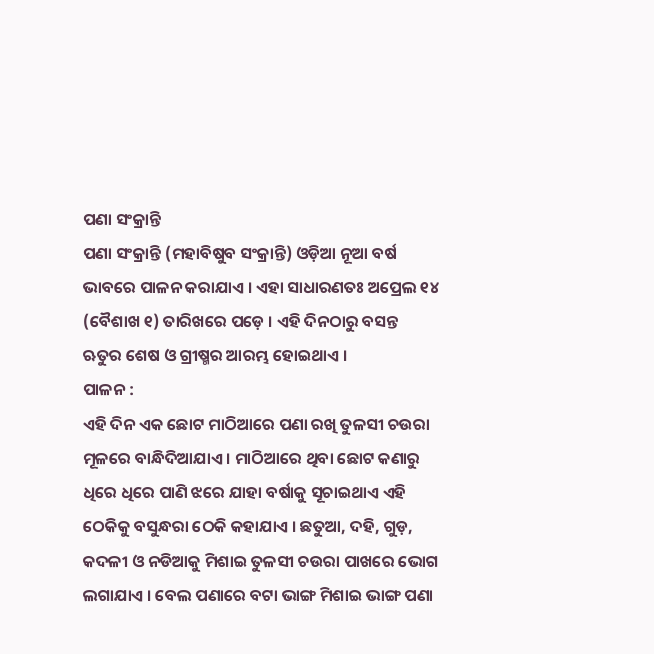ପଣା ସଂକ୍ରାନ୍ତି
ପଣା ସଂକ୍ରାନ୍ତି (ମହାବିଷୁବ ସଂକ୍ରାନ୍ତି) ଓଡ଼ିଆ ନୂଆ ବର୍ଷ ଭାବରେ ପାଳନ କରାଯାଏ । ଏହା ସାଧାରଣତଃ ଅପ୍ରେଲ ୧୪ (ବୈଶାଖ ୧) ତାରିଖରେ ପଡ଼େ । ଏହି ଦିନଠାରୁ ବସନ୍ତ ଋତୁର ଶେଷ ଓ ଗ୍ରୀଷ୍ମର ଆରମ୍ଭ ହୋଇଥାଏ ।
ପାଳନ :
ଏହି ଦିନ ଏକ ଛୋଟ ମାଠିଆରେ ପଣା ରଖି ତୁଳସୀ ଚଉରା ମୂଳରେ ବାନ୍ଧିଦିଆଯାଏ । ମାଠିଆରେ ଥିବା ଛୋଟ କଣାରୁ ଧିରେ ଧିରେ ପାଣି ଝରେ ଯାହା ବର୍ଷାକୁ ସୂଚାଇଥାଏ ଏହି ଠେକିକୁ ବସୁନ୍ଧରା ଠେକି କହାଯାଏ । ଛତୁଆ, ଦହି, ଗୁଡ଼, କଦଳୀ ଓ ନଡିଆକୁ ମିଶାଇ ତୁଳସୀ ଚଉରା ପାଖରେ ଭୋଗ ଲଗାଯାଏ । ବେଲ ପଣାରେ ବଟା ଭାଙ୍ଗ ମିଶାଇ ଭାଙ୍ଗ ପଣା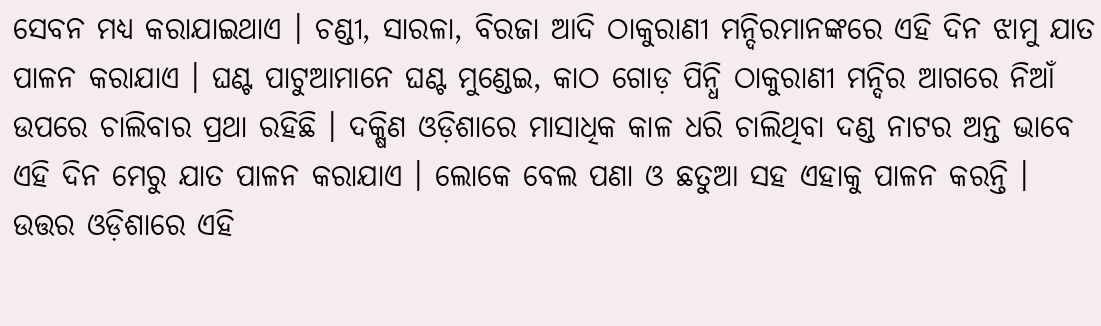ସେବନ ମଧ୍ୟ କରାଯାଇଥାଏ । ଚଣ୍ଡୀ, ସାରଳା, ବିରଜା ଆଦି ଠାକୁରାଣୀ ମନ୍ଦିରମାନଙ୍କରେ ଏହି ଦିନ ଝାମୁ ଯାତ ପାଳନ କରାଯାଏ । ଘଣ୍ଟ ପାଟୁଆମାନେ ଘଣ୍ଟ ମୁଣ୍ଡେଇ, କାଠ ଗୋଡ଼ ପିନ୍ଧି ଠାକୁରାଣୀ ମନ୍ଦିର ଆଗରେ ନିଆଁ ଉପରେ ଚାଲିବାର ପ୍ରଥା ରହିଛି । ଦକ୍ଷିଣ ଓଡ଼ିଶାରେ ମାସାଧିକ କାଳ ଧରି ଚାଲିଥିବା ଦଣ୍ଡ ନାଟର ଅନ୍ତ ଭାବେ ଏହି ଦିନ ମେରୁ ଯାତ ପାଳନ କରାଯାଏ । ଲୋକେ ବେଲ ପଣା ଓ ଛତୁଆ ସହ ଏହାକୁ ପାଳନ କରନ୍ତି । ଉତ୍ତର ଓଡ଼ିଶାରେ ଏହି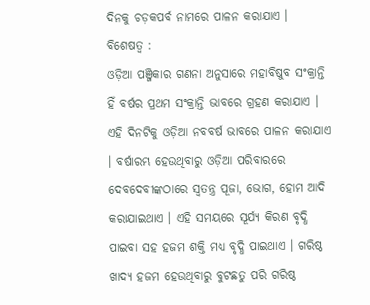ଦିନକୁ ଚଡ଼କପର୍ବ ନାମରେ ପାଳନ କରାଯାଏ ।
ବିଶେଷତ୍ୱ :
ଓଡ଼ିଆ ପଞ୍ଜିକାର ଗଣନା ଅନୁସାରେ ମହାବିଷୁବ ସଂକ୍ରାନ୍ତି ହିଁ ବର୍ଷର ପ୍ରଥମ ସଂକ୍ରାନ୍ତି ଭାବରେ ଗ୍ରହଣ କରାଯାଏ । ଏହି ଦିନଟିକୁ ଓଡ଼ିଆ ନବବର୍ଷ ଭାବରେ ପାଳନ କରାଯାଏ । ବର୍ଷାରମ୍ଭ ହେଉଥିବାରୁ ଓଡ଼ିଆ ପରିବାରରେ ଦେବଦେବୀଙ୍କଠାରେ ସ୍ୱତନ୍ତ୍ର ପୂଜା, ଭୋଗ, ହୋମ ଆଦି କରାଯାଇଥାଏ । ଏହି ସମୟରେ ସୂର୍ଯ୍ୟ କିରଣ ବୃଦ୍ଧି ପାଇବା ସହ ହଜମ ଶକ୍ତି ମଧ୍ୟ ବୃଦ୍ଧି ପାଇଥାଏ । ଗରିଷ୍ଠ ଖାଦ୍ୟ ହଜମ ହେଉଥିବାରୁ ବୁଟଛତୁ ପରି ଗରିଷ୍ଠ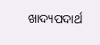ଖାଦ୍ୟପଦାର୍ଥ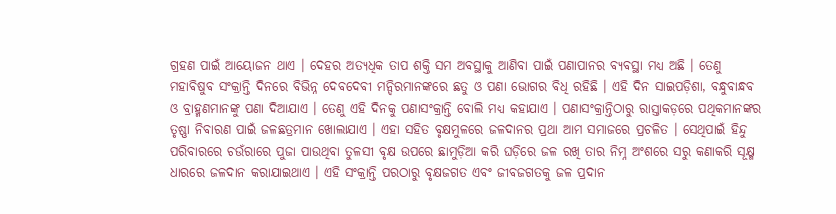ଗ୍ରହଣ ପାଇଁ ଆୟୋଜନ ଥାଏ । ଦେହର ଅତ୍ୟଧିକ ତାପ ଶକ୍ତି ସମ ଅବସ୍ଥାକୁ ଆଣିବା ପାଇଁ ପଣାପାନର ବ୍ୟବସ୍ଥା ମଧ୍ୟ ଅଛି । ତେଣୁ ମହାବିଷୁବ ସଂକ୍ରାନ୍ତି ଦିନରେ ବିଭିନ୍ନ ଦେବଦେବୀ ମନ୍ଦିରମାନଙ୍କରେ ଛତୁ ଓ ପଣା ଭୋଗର ବିଧି ରହିଛି । ଏହି ଦିନ ସାଇପଡ଼ିଶା, ବନ୍ଧୁବାନ୍ଧବ ଓ ବ୍ରାହ୍ମଣମାନଙ୍କୁ ପଣା ଦିଆଯାଏ । ତେଣୁ ଏହି ଦିନକୁ ପଣାସଂକ୍ରାନ୍ତି ବୋଲି ମଧ୍ୟ କହାଯାଏ । ପଣାସଂକ୍ରାନ୍ତିଠାରୁ ରାସ୍ତାକଡ଼ରେ ପଥିକମାନଙ୍କର ତୃଷ୍ଣା ନିବାରଣ ପାଇଁ ଜଳଛତ୍ରମାନ ଖୋଲାଯାଏ । ଏହା ସହିତ ବୃକ୍ଷମୁଳରେ ଜଳଦାନର ପ୍ରଥା ଆମ ସମାଜରେ ପ୍ରଚଳିତ । ସେଥିପାଇଁ ହିନ୍ଦୁ ପରିବାରରେ ଚଉଁରାରେ ପୁଜା ପାଉଥିବା ତୁଳସୀ ବୃକ୍ଷ ଉପରେ ଛାମୁଡ଼ିଆ କରି ଘଡ଼ିରେ ଜଳ ରଖି ତାର ନିମ୍ନ ଅଂଶରେ ସରୁ କଣାକରି ସୂକ୍ଷ୍ମ ଧାରରେ ଜଳଦାନ କରାଯାଇଥାଏ । ଏହି ସଂକ୍ରାନ୍ତି ପରଠାରୁ ବୃକ୍ଷଜଗତ ଏବଂ ଜୀବଜଗତକୁ ଜଳ ପ୍ରଦାନ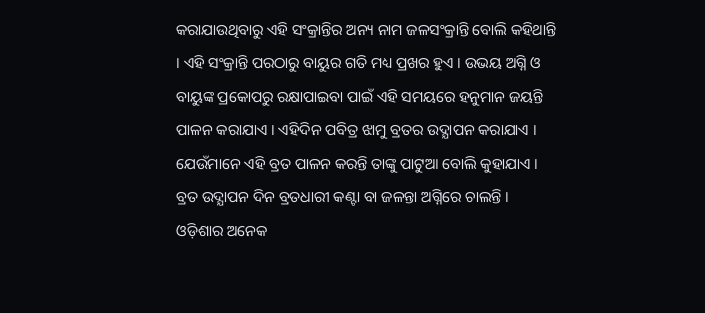କରାଯାଉଥିବାରୁ ଏହି ସଂକ୍ରାନ୍ତିର ଅନ୍ୟ ନାମ ଜଳସଂକ୍ରାନ୍ତି ବୋଲି କହିଥାନ୍ତି । ଏହି ସଂକ୍ରାନ୍ତି ପରଠାରୁ ବାୟୁର ଗତି ମଧ୍ୟ ପ୍ରଖର ହୁଏ । ଉଭୟ ଅଗ୍ନି ଓ ବାୟୁଙ୍କ ପ୍ରକୋପରୁ ରକ୍ଷାପାଇବା ପାଇଁ ଏହି ସମୟରେ ହନୁମାନ ଜୟନ୍ତି ପାଳନ କରାଯାଏ । ଏହିଦିନ ପବିତ୍ର ଝାମୁ ବ୍ରତର ଉଦ୍ଯାପନ କରାଯାଏ । ଯେଉଁମାନେ ଏହି ବ୍ରତ ପାଳନ କରନ୍ତି ତାଙ୍କୁ ପାଟୁଆ ବୋଲି କୁହାଯାଏ । ବ୍ରତ ଉଦ୍ଯାପନ ଦିନ ବ୍ରତଧାରୀ କଣ୍ଟା ବା ଜଳନ୍ତା ଅଗ୍ନିରେ ଚାଲନ୍ତି । ଓଡ଼ିଶାର ଅନେକ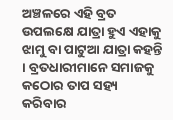ଅଞ୍ଚଳରେ ଏହି ବ୍ରତ ଉପଲକ୍ଷେ ଯାତ୍ରା ହୁଏ ଏହାକୁ ଝାମୁ ବା ପାଟୁଆ ଯାତ୍ରା କହନ୍ତି । ବ୍ରତଧାରୀମାନେ ସମାଜକୁ କଠୋର ତାପ ସହ୍ୟ କରିବାର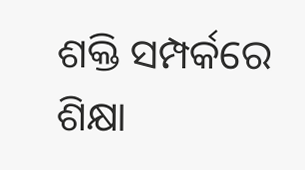ଶକ୍ତି ସମ୍ପର୍କରେ ଶିକ୍ଷା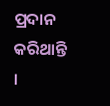ପ୍ରଦାନ କରିଥାନ୍ତି ।